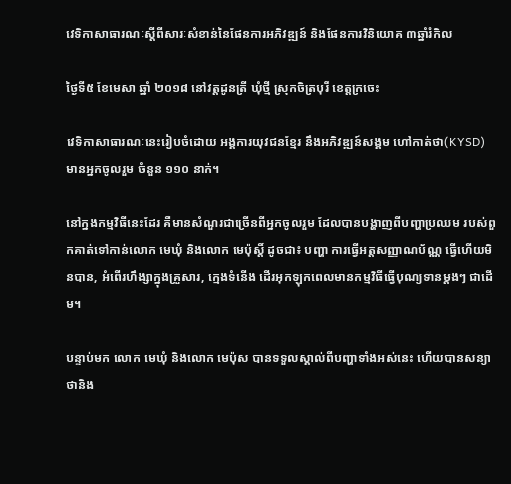វេទិកាសាធារណៈស្ដីពីសារៈសំខាន់នៃផែនការអភិវឌ្ឍន៍ និងផែនការវិនិយោគ ៣ឆ្នាំរំកិល

ថ្ងៃទី៥ ខែមេសា ឆ្នាំ ២០១៨ នៅវត្តដូនត្រី ឃុំថ្មី ស្រុកចិត្របុរី ខេត្តក្រចេះ

វេទិកាសាធារណៈនេះរៀបចំដោយ អង្គការយុវជនខ្មែរ នឹងអភិវឌ្ឍន៍សង្គម ហៅកាត់ថា(KYSD) មានអ្នកចូលរួម ចំនួន ១១០ នាក់។

នៅក្នងកម្មវិធីនេះដែរ គឺមានសំណួរជាច្រើនពីអ្នកចូលរួម ដែលបានបង្ហាញពីបញ្ហាប្រឈម របស់ពួកគាត់ទៅកាន់លោក មេឃុំ និងលោក មេប៉ុស្តិ៍ ដូចជា៖ បញ្ហា ការធ្វើអត្តសញ្ញាណប័ណ្ណ ធ្វើហើយមិនបាន, អំពើរហឹង្សាក្នុងគ្រួសារ, ក្មេងទំនើង ដើរអុកឡុកពេលមានកម្មវិធីធ្វើបុណ្យទានម្ដងៗ ជាដើម។

បន្ទាប់មក លោក មេឃុំ និងលោក មេប៉ុស បានទទួលស្គាល់ពីបញ្ហាទាំងអស់នេះ ហើយបានសន្យាថានិង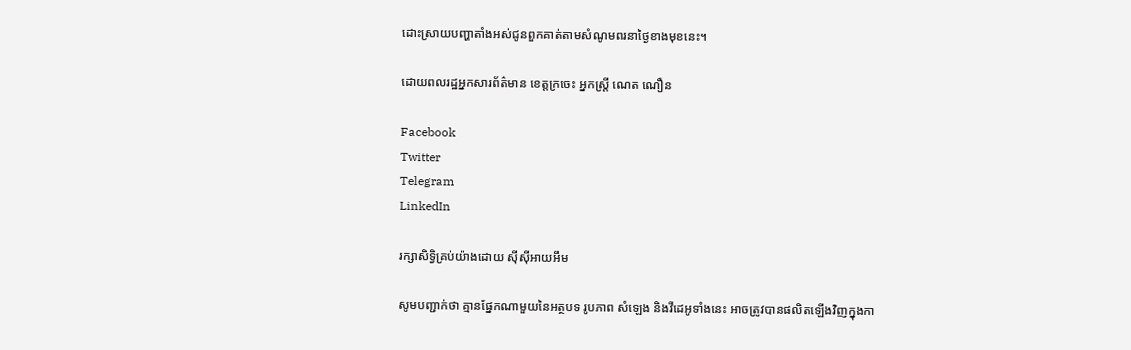ដោះស្រាយបញ្ហាតាំងអស់ជូនពួកគាត់តាមសំណូមពរនាថ្ងៃខាងមុខនេះ។

ដោយពលរដ្ឋអ្នកសារព័ត៌មាន ខេត្តក្រចេះ អ្នកស្រ្តី ណេត ណឿន

Facebook
Twitter
Telegram
LinkedIn

រក្សាសិទ្វិគ្រប់យ៉ាងដោយ ស៊ីស៊ីអាយអឹម

សូមបញ្ជាក់ថា គ្មានផ្នែកណាមួយនៃអត្ថបទ រូបភាព សំឡេង និងវីដេអូទាំងនេះ អាចត្រូវបានផលិតឡើងវិញក្នុងកា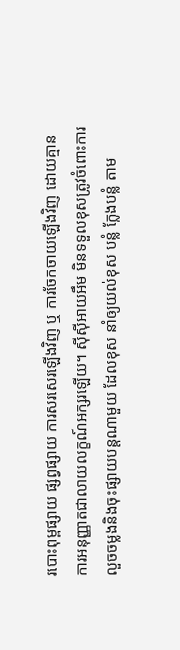របោះពុម្ពផ្សាយ ផ្សព្វផ្សាយ ការសរសេរឡើងវិញ ឬ ការចែកចាយឡើងវិញ ដោយគ្មានការអនុញ្ញាតជាលាយលក្ខណ៍អក្សរឡើយ។ ស៊ីស៊ីអាយអឹម មិនទទួលខុសត្រូវចំពោះការលួចចម្លងនិងចុះផ្សាយបន្តណាមួយ ដែលខុស នាំឲ្យយល់ខុស បន្លំ ក្លែងបន្លំ តាម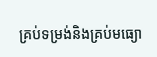គ្រប់ទម្រង់និងគ្រប់មធ្យោ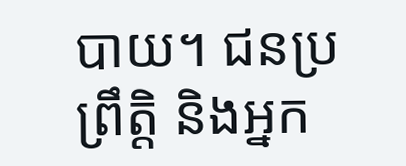បាយ។ ជនប្រព្រឹត្តិ និងអ្នក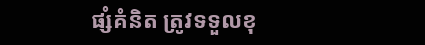ផ្សំគំនិត ត្រូវទទួលខុ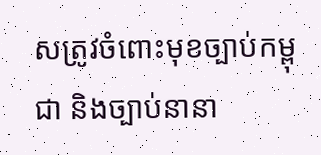សត្រូវចំពោះមុខច្បាប់កម្ពុជា និងច្បាប់នានា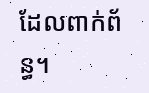ដែលពាក់ព័ន្ធ។